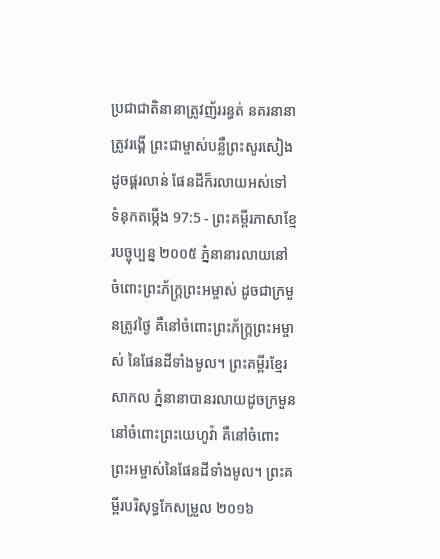ប្រជាជាតិនានាត្រូវញ័ររន្ធត់ នគរនានាត្រូវរង្គើ ព្រះជាម្ចាស់បន្លឺព្រះសូរសៀងដូចផ្គរលាន់ ផែនដីក៏រលាយអស់ទៅ
ទំនុកតម្កើង 97:5 - ព្រះគម្ពីរភាសាខ្មែរបច្ចុប្បន្ន ២០០៥ ភ្នំនានារលាយនៅចំពោះព្រះភ័ក្ត្រព្រះអម្ចាស់ ដូចជាក្រមួនត្រូវថ្ងៃ គឺនៅចំពោះព្រះភ័ក្ត្រព្រះអម្ចាស់ នៃផែនដីទាំងមូល។ ព្រះគម្ពីរខ្មែរសាកល ភ្នំនានាបានរលាយដូចក្រមួននៅចំពោះព្រះយេហូវ៉ា គឺនៅចំពោះព្រះអម្ចាស់នៃផែនដីទាំងមូល។ ព្រះគម្ពីរបរិសុទ្ធកែសម្រួល ២០១៦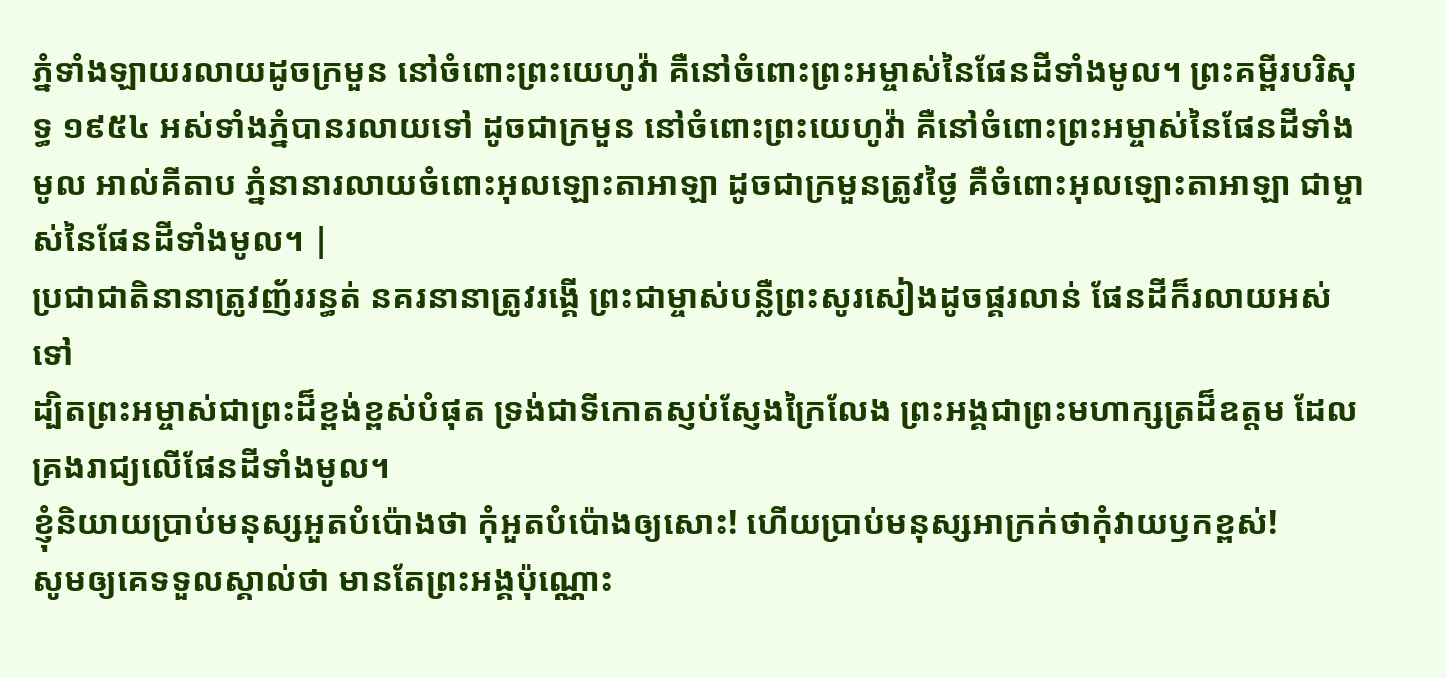ភ្នំទាំងឡាយរលាយដូចក្រមួន នៅចំពោះព្រះយេហូវ៉ា គឺនៅចំពោះព្រះអម្ចាស់នៃផែនដីទាំងមូល។ ព្រះគម្ពីរបរិសុទ្ធ ១៩៥៤ អស់ទាំងភ្នំបានរលាយទៅ ដូចជាក្រមួន នៅចំពោះព្រះយេហូវ៉ា គឺនៅចំពោះព្រះអម្ចាស់នៃផែនដីទាំងមូល អាល់គីតាប ភ្នំនានារលាយចំពោះអុលឡោះតាអាឡា ដូចជាក្រមួនត្រូវថ្ងៃ គឺចំពោះអុលឡោះតាអាឡា ជាម្ចាស់នៃផែនដីទាំងមូល។ |
ប្រជាជាតិនានាត្រូវញ័ររន្ធត់ នគរនានាត្រូវរង្គើ ព្រះជាម្ចាស់បន្លឺព្រះសូរសៀងដូចផ្គរលាន់ ផែនដីក៏រលាយអស់ទៅ
ដ្បិតព្រះអម្ចាស់ជាព្រះដ៏ខ្ពង់ខ្ពស់បំផុត ទ្រង់ជាទីកោតស្ញប់ស្ញែងក្រៃលែង ព្រះអង្គជាព្រះមហាក្សត្រដ៏ឧត្ដម ដែលគ្រងរាជ្យលើផែនដីទាំងមូល។
ខ្ញុំនិយាយប្រាប់មនុស្សអួតបំប៉ោងថា កុំអួតបំប៉ោងឲ្យសោះ! ហើយប្រាប់មនុស្សអាក្រក់ថាកុំវាយឫកខ្ពស់!
សូមឲ្យគេទទួលស្គាល់ថា មានតែព្រះអង្គប៉ុណ្ណោះ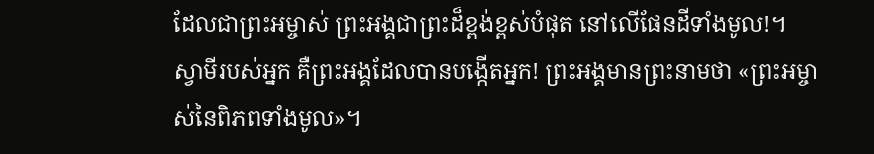ដែលជាព្រះអម្ចាស់ ព្រះអង្គជាព្រះដ៏ខ្ពង់ខ្ពស់បំផុត នៅលើផែនដីទាំងមូល!។
ស្វាមីរបស់អ្នក គឺព្រះអង្គដែលបានបង្កើតអ្នក! ព្រះអង្គមានព្រះនាមថា «ព្រះអម្ចាស់នៃពិភពទាំងមូល»។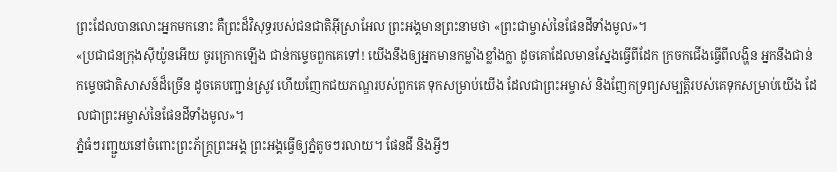ព្រះដែលបានលោះអ្នកមកនោះ គឺព្រះដ៏វិសុទ្ធរបស់ជនជាតិអ៊ីស្រាអែល ព្រះអង្គមានព្រះនាមថា «ព្រះជាម្ចាស់នៃផែនដីទាំងមូល»។
«ប្រជាជនក្រុងស៊ីយ៉ូនអើយ ចូរក្រោកឡើង ជាន់កម្ទេចពួកគេទៅ! យើងនឹងឲ្យអ្នកមានកម្លាំងខ្លាំងក្លា ដូចគោដែលមានស្នែងធ្វើពីដែក ក្រចកជើងធ្វើពីលង្ហិន អ្នកនឹងជាន់កម្ទេចជាតិសាសន៍ដ៏ច្រើន ដូចគេបញ្ជាន់ស្រូវ ហើយញែកជយភណ្ឌរបស់ពួកគេ ទុកសម្រាប់យើង ដែលជាព្រះអម្ចាស់ និងញែកទ្រព្យសម្បត្តិរបស់គេទុកសម្រាប់យើង ដែលជាព្រះអម្ចាស់នៃផែនដីទាំងមូល»។
ភ្នំធំៗរញ្ជួយនៅចំពោះព្រះភ័ក្ត្រព្រះអង្គ ព្រះអង្គធ្វើឲ្យភ្នំតូចៗរលាយ។ ផែនដី និងអ្វីៗ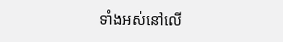ទាំងអស់នៅលើ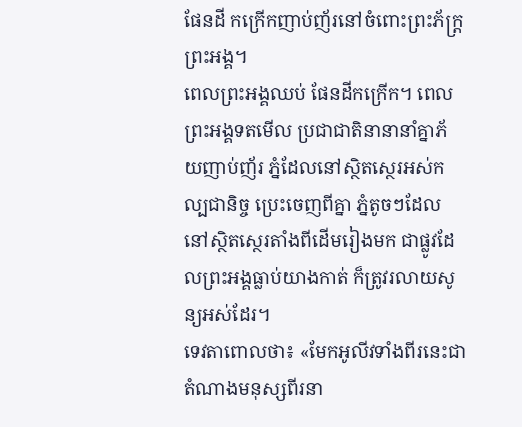ផែនដី កក្រើកញាប់ញ័រនៅចំពោះព្រះភ័ក្ត្រព្រះអង្គ។
ពេលព្រះអង្គឈប់ ផែនដីកក្រើក។ ពេលព្រះអង្គទតមើល ប្រជាជាតិនានានាំគ្នាភ័យញាប់ញ័រ ភ្នំដែលនៅស្ថិតស្ថេរអស់កល្បជានិច្ច ប្រេះចេញពីគ្នា ភ្នំតូចៗដែលនៅស្ថិតស្ថេរតាំងពីដើមរៀងមក ជាផ្លូវដែលព្រះអង្គធ្លាប់យាងកាត់ ក៏ត្រូវរលាយសូន្យអស់ដែរ។
ទេវតាពោលថា៖ «មែកអូលីវទាំងពីរនេះជាតំណាងមនុស្សពីរនា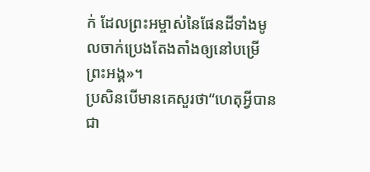ក់ ដែលព្រះអម្ចាស់នៃផែនដីទាំងមូលចាក់ប្រេងតែងតាំងឲ្យនៅបម្រើព្រះអង្គ»។
ប្រសិនបើមានគេសួរថា“ហេតុអ្វីបានជា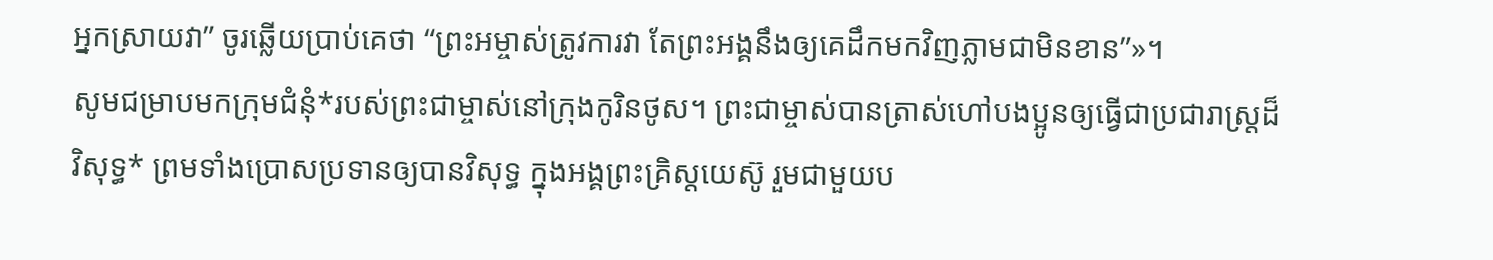អ្នកស្រាយវា” ចូរឆ្លើយប្រាប់គេថា “ព្រះអម្ចាស់ត្រូវការវា តែព្រះអង្គនឹងឲ្យគេដឹកមកវិញភ្លាមជាមិនខាន”»។
សូមជម្រាបមកក្រុមជំនុំ*របស់ព្រះជាម្ចាស់នៅក្រុងកូរិនថូស។ ព្រះជាម្ចាស់បានត្រាស់ហៅបងប្អូនឲ្យធ្វើជាប្រជារាស្ដ្រដ៏វិសុទ្ធ* ព្រមទាំងប្រោសប្រទានឲ្យបានវិសុទ្ធ ក្នុងអង្គព្រះគ្រិស្តយេស៊ូ រួមជាមួយប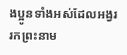ងប្អូនទាំងអស់ដែលអង្វររកព្រះនាម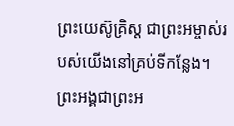ព្រះយេស៊ូគ្រិស្ត ជាព្រះអម្ចាស់របស់យើងនៅគ្រប់ទីកន្លែង។ ព្រះអង្គជាព្រះអ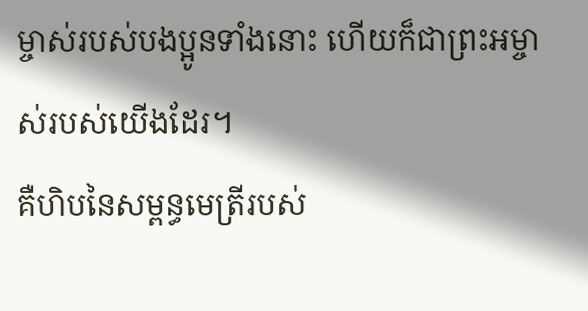ម្ចាស់របស់បងប្អូនទាំងនោះ ហើយក៏ជាព្រះអម្ចាស់របស់យើងដែរ។
គឺហិបនៃសម្ពន្ធមេត្រីរបស់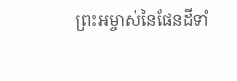ព្រះអម្ចាស់នៃផែនដីទាំ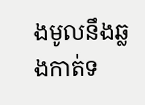ងមូលនឹងឆ្លងកាត់ទ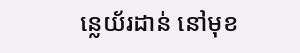ន្លេយ័រដាន់ នៅមុខ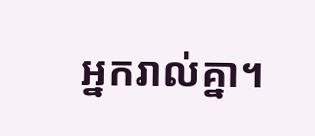អ្នករាល់គ្នា។